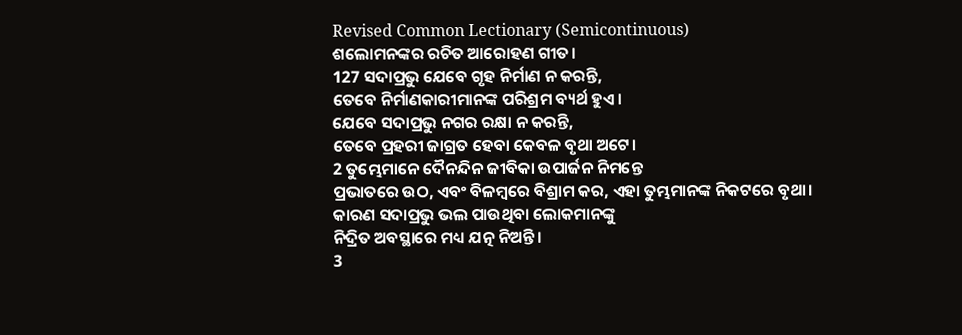Revised Common Lectionary (Semicontinuous)
ଶଲୋମନଙ୍କର ରଚିତ ଆରୋହଣ ଗୀତ।
127 ସଦାପ୍ରଭୁ ଯେବେ ଗୃହ ନିର୍ମାଣ ନ କରନ୍ତି,
ତେବେ ନିର୍ମାଣକାରୀମାନଙ୍କ ପରିଶ୍ରମ ବ୍ୟର୍ଥ ହୁଏ।
ଯେବେ ସଦାପ୍ରଭୁ ନଗର ରକ୍ଷା ନ କରନ୍ତି,
ତେବେ ପ୍ରହରୀ ଜାଗ୍ରତ ହେବା କେବଳ ବୃଥା ଅଟେ।
2 ତୁମ୍ଭେମାନେ ଦୈନନ୍ଦିନ ଜୀବିକା ଉପାର୍ଜନ ନିମନ୍ତେ
ପ୍ରଭାତରେ ଉଠ, ଏବଂ ବିଳମ୍ବରେ ବିଶ୍ରାମ କର, ଏହା ତୁମ୍ଭମାନଙ୍କ ନିକଟରେ ବୃଥା।
କାରଣ ସଦାପ୍ରଭୁ ଭଲ ପାଉଥିବା ଲୋକମାନଙ୍କୁ
ନିଦ୍ରିତ ଅବସ୍ଥାରେ ମଧ୍ୟ ଯତ୍ନ ନିଅନ୍ତି।
3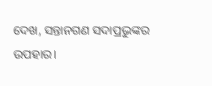ଦେଖ, ସନ୍ତାନଗଣ ସଦାପ୍ରଭୁଙ୍କର ଉପହାର।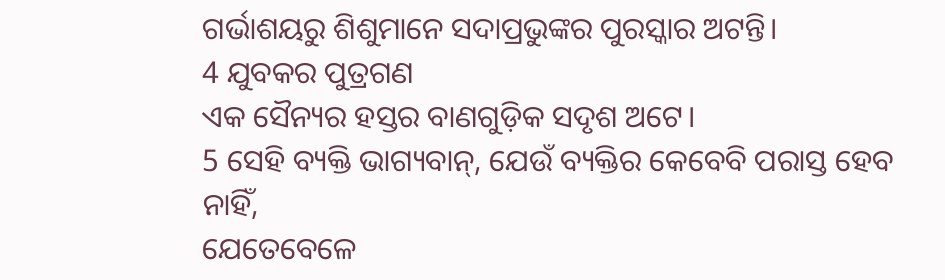ଗର୍ଭାଶୟରୁ ଶିଶୁମାନେ ସଦାପ୍ରଭୁଙ୍କର ପୁରସ୍କାର ଅଟନ୍ତି।
4 ଯୁବକର ପୁତ୍ରଗଣ
ଏକ ସୈନ୍ୟର ହସ୍ତର ବାଣଗୁଡ଼ିକ ସଦୃଶ ଅଟେ।
5 ସେହି ବ୍ୟକ୍ତି ଭାଗ୍ୟବାନ୍, ଯେଉଁ ବ୍ୟକ୍ତିର କେବେବି ପରାସ୍ତ ହେବ ନାହିଁ,
ଯେତେବେଳେ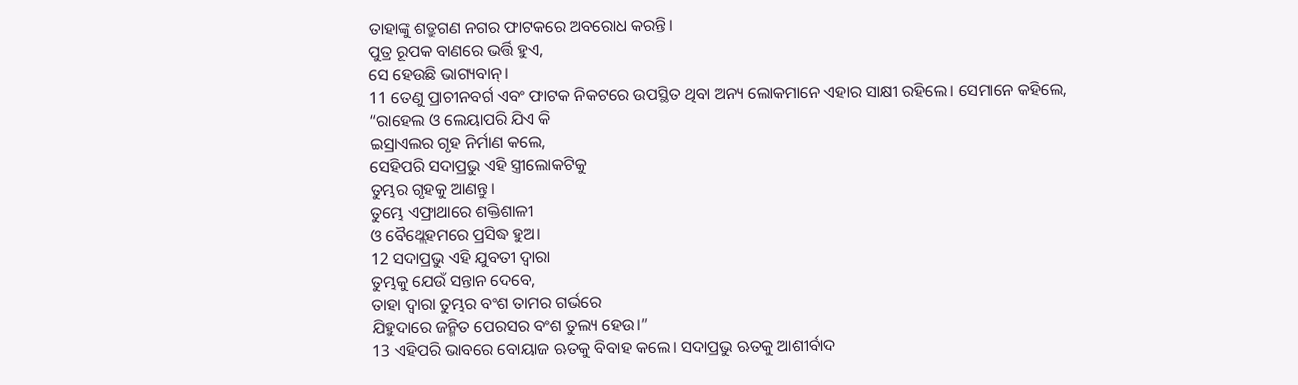ତାହାଙ୍କୁ ଶତ୍ରୁଗଣ ନଗର ଫାଟକରେ ଅବରୋଧ କରନ୍ତି।
ପୁତ୍ର ରୂପକ ବାଣରେ ଭର୍ତ୍ତି ହୁଏ,
ସେ ହେଉଛି ଭାଗ୍ୟବାନ୍।
11 ତେଣୁ ପ୍ରାଚୀନବର୍ଗ ଏବଂ ଫାଟକ ନିକଟରେ ଉପସ୍ଥିତ ଥିବା ଅନ୍ୟ ଲୋକମାନେ ଏହାର ସାକ୍ଷୀ ରହିଲେ। ସେମାନେ କହିଲେ,
“ରାହେଲ ଓ ଲେୟାପରି ଯିଏ କି
ଇସ୍ରାଏଲର ଗୃହ ନିର୍ମାଣ କଲେ,
ସେହିପରି ସଦାପ୍ରଭୁ ଏହି ସ୍ତ୍ରୀଲୋକଟିକୁ
ତୁମ୍ଭର ଗୃହକୁ ଆଣନ୍ତୁ।
ତୁମ୍ଭେ ଏଫ୍ରାଥାରେ ଶକ୍ତିଶାଳୀ
ଓ ବୈଥ୍ଲେହମରେ ପ୍ରସିଦ୍ଧ ହୁଅ।
12 ସଦାପ୍ରଭୁ ଏହି ଯୁବତୀ ଦ୍ୱାରା
ତୁମ୍ଭକୁ ଯେଉଁ ସନ୍ତାନ ଦେବେ,
ତାହା ଦ୍ୱାରା ତୁମ୍ଭର ବଂଶ ତାମର ଗର୍ଭରେ
ଯିହୁଦାରେ ଜନ୍ମିତ ପେରସର ବଂଶ ତୁଲ୍ୟ ହେଉ।”
13 ଏହିପରି ଭାବରେ ବୋୟାଜ ଋତକୁ ବିବାହ କଲେ। ସଦାପ୍ରଭୁ ଋତକୁ ଆଶୀର୍ବାଦ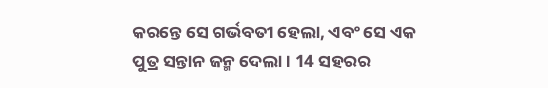କରନ୍ତେ ସେ ଗର୍ଭବତୀ ହେଲା, ଏବଂ ସେ ଏକ ପୁତ୍ର ସନ୍ତାନ ଜନ୍ମ ଦେଲା। 14 ସହରର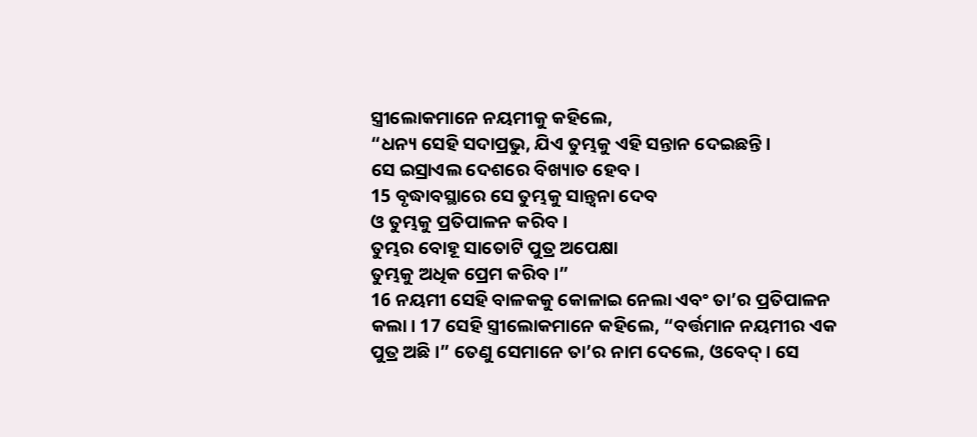ସ୍ତ୍ରୀଲୋକମାନେ ନୟମୀକୁ କହିଲେ,
“ଧନ୍ୟ ସେହି ସଦାପ୍ରଭୁ, ଯିଏ ତୁମ୍ଭକୁ ଏହି ସନ୍ତାନ ଦେଇଛନ୍ତି।
ସେ ଇସ୍ରାଏଲ ଦେଶରେ ବିଖ୍ୟାତ ହେବ।
15 ବୃଦ୍ଧାବସ୍ଥାରେ ସେ ତୁମ୍ଭକୁ ସାନ୍ତ୍ୱନା ଦେବ
ଓ ତୁମ୍ଭକୁ ପ୍ରତିପାଳନ କରିବ।
ତୁମ୍ଭର ବୋହୂ ସାତୋଟି ପୁତ୍ର ଅପେକ୍ଷା
ତୁମ୍ଭକୁ ଅଧିକ ପ୍ରେମ କରିବ।”
16 ନୟମୀ ସେହି ବାଳକକୁ କୋଳାଇ ନେଲା ଏବଂ ତା’ର ପ୍ରତିପାଳନ କଲା। 17 ସେହି ସ୍ତ୍ରୀଲୋକମାନେ କହିଲେ, “ବର୍ତ୍ତମାନ ନୟମୀର ଏକ ପୁତ୍ର ଅଛି।” ତେଣୁ ସେମାନେ ତା’ର ନାମ ଦେଲେ, ଓବେଦ୍। ସେ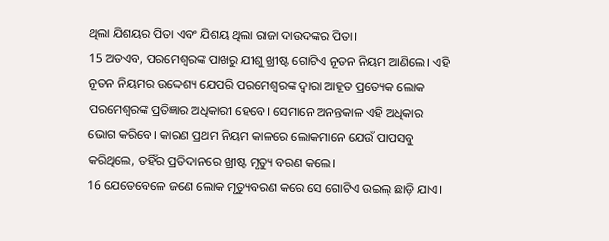ଥିଲା ଯିଶୟର ପିତା ଏବଂ ଯିଶୟ ଥିଲା ରାଜା ଦାଉଦଙ୍କର ପିତା।
15 ଅତଏବ, ପରମେଶ୍ୱରଙ୍କ ପାଖରୁ ଯୀଶୁ ଖ୍ରୀଷ୍ଟ ଗୋଟିଏ ନୂତନ ନିୟମ ଆଣିଲେ। ଏହି ନୂତନ ନିୟମର ଉଦ୍ଦେଶ୍ୟ ଯେପରି ପରମେଶ୍ୱରଙ୍କ ଦ୍ୱାରା ଆହୂତ ପ୍ରତ୍ୟେକ ଲୋକ ପରମେଶ୍ୱରଙ୍କ ପ୍ରତିଜ୍ଞାର ଅଧିକାରୀ ହେବେ। ସେମାନେ ଅନନ୍ତକାଳ ଏହି ଅଧିକାର ଭୋଗ କରିବେ। କାରଣ ପ୍ରଥମ ନିୟମ କାଳରେ ଲୋକମାନେ ଯେଉଁ ପାପସବୁ କରିଥିଲେ, ତହିଁର ପ୍ରତିଦାନରେ ଖ୍ରୀଷ୍ଟ ମୃତ୍ୟୁ ବରଣ କଲେ।
16 ଯେତେବେଳେ ଜଣେ ଲୋକ ମୃତ୍ୟୁବରଣ କରେ ସେ ଗୋଟିଏ ଉଇଲ୍ ଛାଡ଼ି ଯାଏ।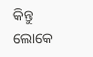କିନ୍ତୁ ଲୋକେ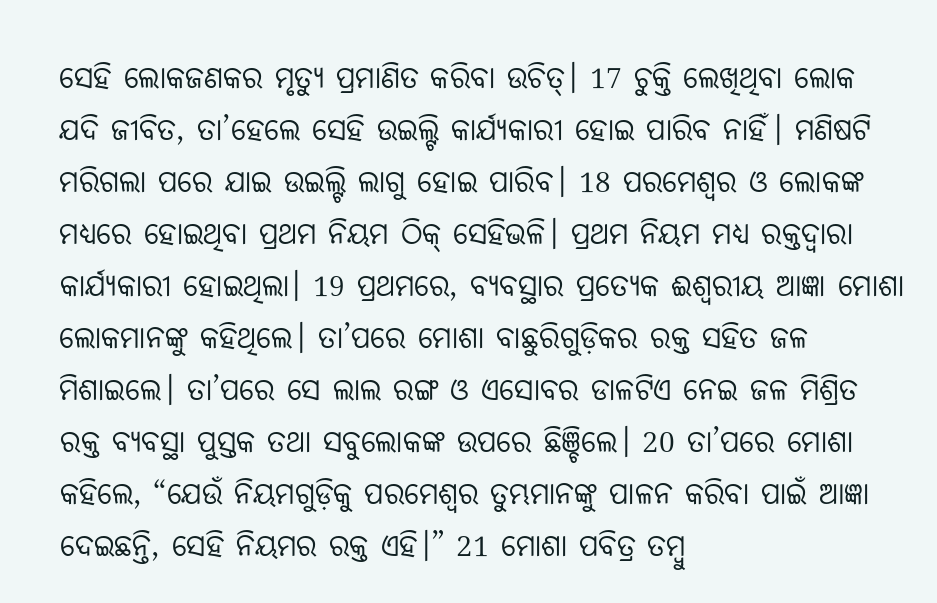ସେହି ଲୋକଜଣକର ମୃତ୍ୟୁ ପ୍ରମାଣିତ କରିବା ଉଚିତ୍। 17 ଚୁକ୍ତି ଲେଖିଥିବା ଲୋକ ଯଦି ଜୀବିତ, ତା’ହେଲେ ସେହି ଉଇଲ୍ଟି କାର୍ଯ୍ୟକାରୀ ହୋଇ ପାରିବ ନାହିଁ। ମଣିଷଟି ମରିଗଲା ପରେ ଯାଇ ଉଇଲ୍ଟି ଲାଗୁ ହୋଇ ପାରିବ। 18 ପରମେଶ୍ୱର ଓ ଲୋକଙ୍କ ମଧ୍ୟରେ ହୋଇଥିବା ପ୍ରଥମ ନିୟମ ଠିକ୍ ସେହିଭଳି। ପ୍ରଥମ ନିୟମ ମଧ୍ୟ ରକ୍ତଦ୍ୱାରା କାର୍ଯ୍ୟକାରୀ ହୋଇଥିଲା। 19 ପ୍ରଥମରେ, ବ୍ୟବସ୍ଥାର ପ୍ରତ୍ୟେକ ଈଶ୍ୱରୀୟ ଆଜ୍ଞା ମୋଶା ଲୋକମାନଙ୍କୁ କହିଥିଲେ। ତା’ପରେ ମୋଶା ବାଛୁରିଗୁଡ଼ିକର ରକ୍ତ ସହିତ ଜଳ ମିଶାଇଲେ। ତା’ପରେ ସେ ଲାଲ ରଙ୍ଗ ଓ ଏସୋବର ଡାଳଟିଏ ନେଇ ଜଳ ମିଶ୍ରିତ ରକ୍ତ ବ୍ୟବସ୍ଥା ପୁସ୍ତକ ତଥା ସବୁଲୋକଙ୍କ ଉପରେ ଛିଞ୍ଚିଲେ। 20 ତା’ପରେ ମୋଶା କହିଲେ, “ଯେଉଁ ନିୟମଗୁଡ଼ିକୁ ପରମେଶ୍ୱର ତୁମ୍ଭମାନଙ୍କୁ ପାଳନ କରିବା ପାଇଁ ଆଜ୍ଞା ଦେଇଛନ୍ତି, ସେହି ନିୟମର ରକ୍ତ ଏହି।” 21 ମୋଶା ପବିତ୍ର ତମ୍ବୁ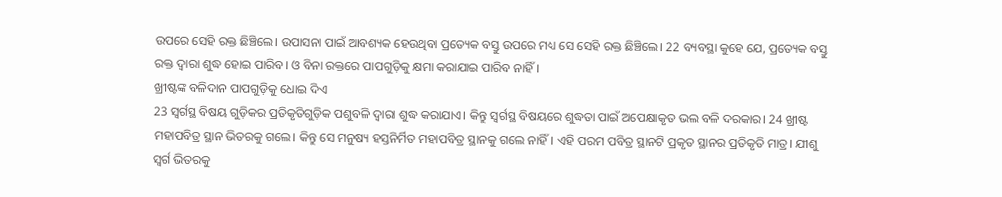ଉପରେ ସେହି ରକ୍ତ ଛିଞ୍ଚିଲେ। ଉପାସନା ପାଇଁ ଆବଶ୍ୟକ ହେଉଥିବା ପ୍ରତ୍ୟେକ ବସ୍ତୁ ଉପରେ ମଧ୍ୟ ସେ ସେହି ରକ୍ତ ଛିଞ୍ଚିଲେ। 22 ବ୍ୟବସ୍ଥା କୁହେ ଯେ, ପ୍ରତ୍ୟେକ ବସ୍ତୁ ରକ୍ତ ଦ୍ୱାରା ଶୁଦ୍ଧ ହୋଇ ପାରିବ। ଓ ବିନା ରକ୍ତରେ ପାପଗୁଡ଼ିକୁ କ୍ଷମା କରାଯାଇ ପାରିବ ନାହିଁ।
ଖ୍ରୀଷ୍ଟଙ୍କ ବଳିଦାନ ପାପଗୁଡ଼ିକୁ ଧୋଇ ଦିଏ
23 ସ୍ୱର୍ଗସ୍ଥ ବିଷୟ ଗୁଡ଼ିକର ପ୍ରତିକୃତିଗୁଡ଼ିକ ପଶୁବଳି ଦ୍ୱାରା ଶୁଦ୍ଧ କରାଯାଏ। କିନ୍ତୁ ସ୍ୱର୍ଗସ୍ଥ ବିଷୟରେ ଶୁଦ୍ଧତା ପାଇଁ ଅପେକ୍ଷାକୃତ ଭଲ ବଳି ଦରକାର। 24 ଖ୍ରୀଷ୍ଟ ମହାପବିତ୍ର ସ୍ଥାନ ଭିତରକୁ ଗଲେ। କିନ୍ତୁ ସେ ମନୁଷ୍ୟ ହସ୍ତନିର୍ମିତ ମହାପବିତ୍ର ସ୍ଥାନକୁ ଗଲେ ନାହିଁ। ଏହି ପରମ ପବିତ୍ର ସ୍ଥାନଟି ପ୍ରକୃତ ସ୍ଥାନର ପ୍ରତିକୃତି ମାତ୍ର। ଯୀଶୁ ସ୍ୱର୍ଗ ଭିତରକୁ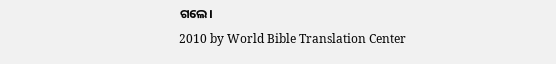ଗଲେ।
2010 by World Bible Translation Center